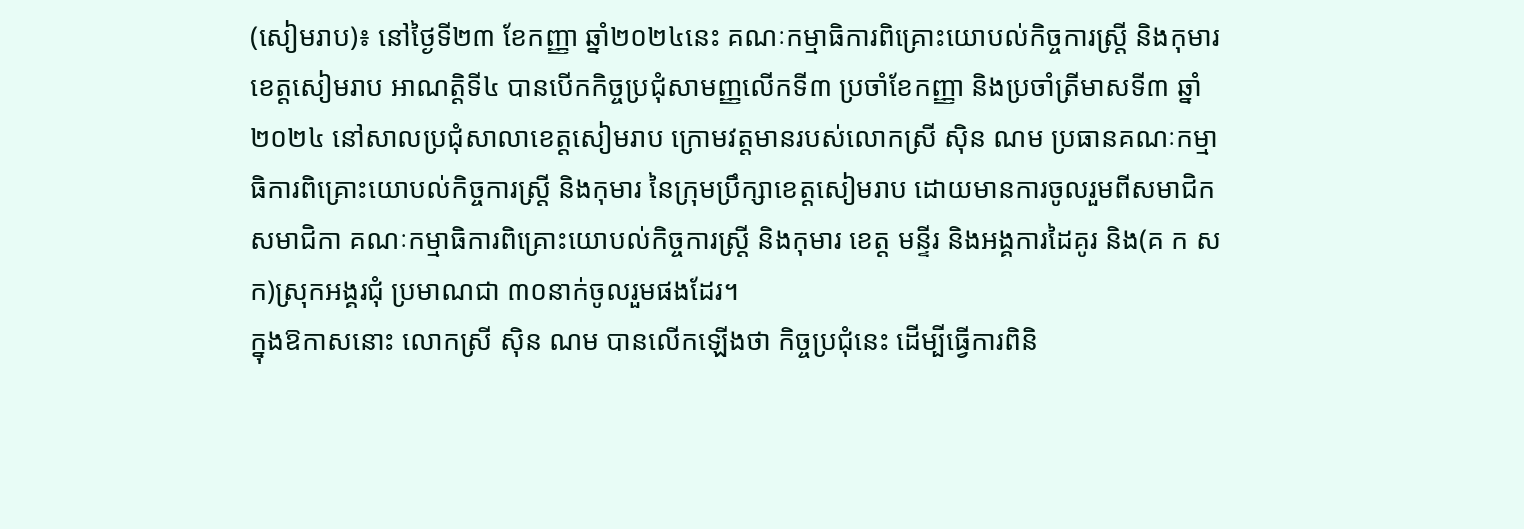(សៀមរាប)៖ នៅថ្ងៃទី២៣ ខែកញ្ញា ឆ្នាំ២០២៤នេះ គណៈកម្មាធិការពិគ្រោះយោបល់កិច្ចការស្ត្រី និងកុមារ ខេត្តសៀមរាប អាណត្តិទី៤ បានបើកកិច្ចប្រជុំសាមញ្ញលើកទី៣ ប្រចាំខែកញ្ញា និងប្រចាំត្រីមាសទី៣ ឆ្នាំ២០២៤ នៅសាលប្រជុំសាលាខេត្តសៀមរាប ក្រោមវត្តមានរបស់លោកស្រី ស៊ិន ណម ប្រធានគណៈកម្មាធិការពិគ្រោះយោបល់កិច្ចការស្រ្តី និងកុមារ នៃក្រុមប្រឹក្សាខេត្តសៀមរាប ដោយមានការចូលរួមពីសមាជិក សមាជិកា គណៈកម្មាធិការពិគ្រោះយោបល់កិច្ចការស្ត្រី និងកុមារ ខេត្ត មន្ទីរ និងអង្គការដៃគូរ និង(គ ក ស ក)ស្រុកអង្គរជុំ ប្រមាណជា ៣០នាក់ចូលរួមផងដែរ។
ក្នុងឱកាសនោះ លោកស្រី ស៊ិន ណម បានលើកឡើងថា កិច្ចប្រជុំនេះ ដើម្បីធ្វើការពិនិ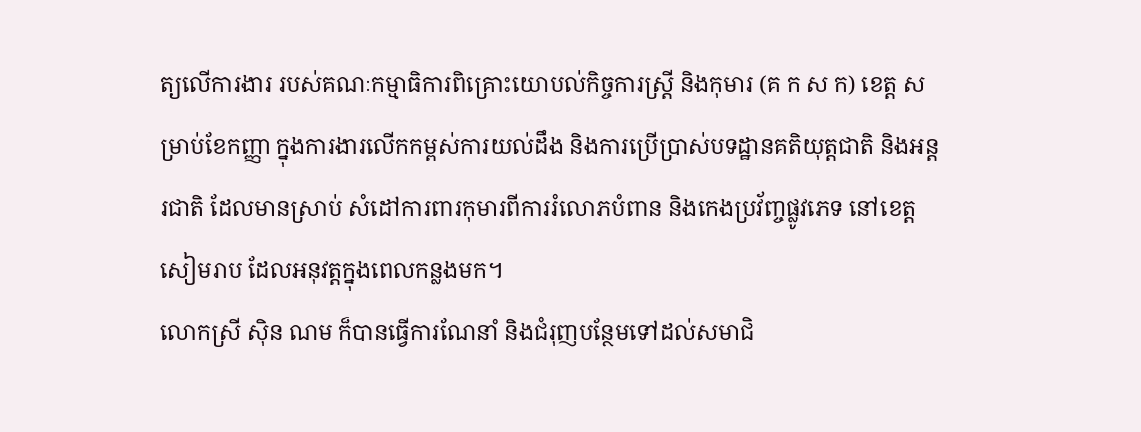ត្យលើការងារ របស់គណៈកម្មាធិការពិគ្រោះយោបល់កិច្ចការស្រ្តី និងកុមារ (គ ក ស ក) ខេត្ត សម្រាប់ខែកញ្ញា ក្នុងការងារលើកកម្ពស់ការយល់ដឹង និងការប្រើប្រាស់បទដ្ឋានគតិយុត្តជាតិ និងអន្តរជាតិ ដែលមានស្រាប់ សំដៅការពារកុមារពីការរំលោភបំពាន និងកេងប្រវ័ញ្ចផ្លូវភេទ នៅខេត្តសៀមរាប ដែលអនុវត្តក្នុងពេលកន្លងមក។
លោកស្រី ស៊ិន ណម ក៏បានធ្វើការណែនាំ និងជំរុញបន្ថែមទៅដល់សមាជិ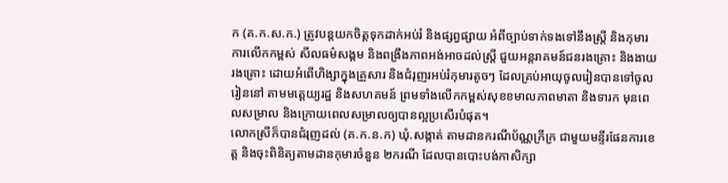ក (គ.ក.ស.ក.) ត្រូវបន្តយកចិត្តទុកដាក់អប់រំ និងផ្សព្វផ្សាយ អំពីច្បាប់ទាក់ទងទៅនឹងស្ត្រី និងកុមារ ការលើកកម្ពស់ សីលធម៌សង្គម និងពង្រឹងភាពអង់អាចដល់ស្ត្រី ជួយអន្តរាគមន៍ជនរងគ្រោះ និងងាយរងគ្រោះ ដោយអំពើហិង្សាក្នុងគ្រួសារ និងជំរុញរអប់រំកុមារតូចៗ ដែលគ្រប់អាយុចូលរៀនបានទៅចូលរៀននៅ តាមមត្តេយ្យរដ្ឋ និងសហគមន៍ ព្រមទាំងលើកកម្ពស់សុខខមាលភាពមាតា និងទារក មុនពេលសម្រាល និងក្រោយពេលសម្រាលឲ្យបានល្អប្រសើរបំផុត។
លោកស្រីក៏បានជំរុញដល់ (គ.ក.ន.ក) ឃុំ.សង្កាត់ តាមដានករណីប័ណ្ណក្រីក្រ ជាមួយមន្ទីរផែនការខេត្ត និងចុះពិនិត្យតាមដានកុមារចំនួន ២ករណី ដែលបានបោះបង់កាសិក្សា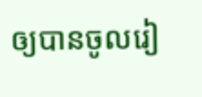ឲ្យបានចូលរៀ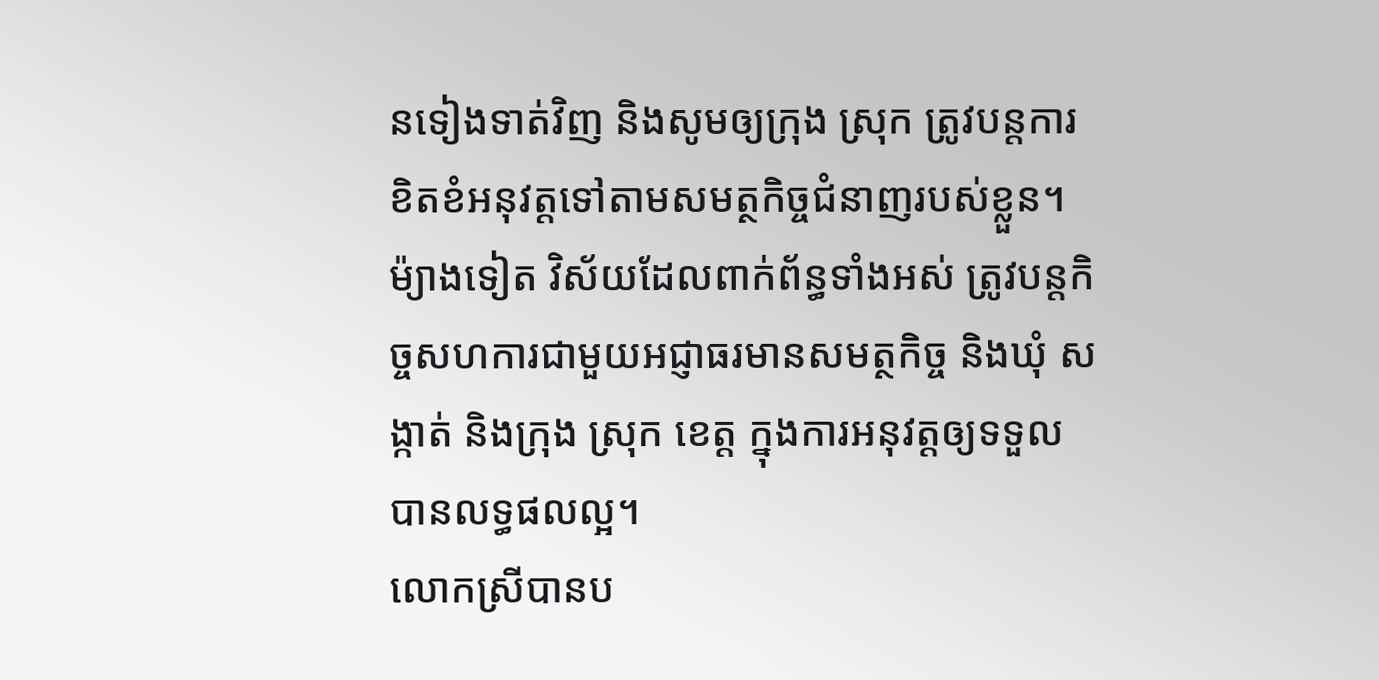នទៀងទាត់វិញ និងសូមឲ្យក្រុង ស្រុក ត្រូវបន្តការខិតខំអនុវត្តទៅតាមសមត្ថកិច្ចជំនាញរបស់ខ្លួន។ ម៉្យាងទៀត វិស័យដែលពាក់ព័ន្ធទាំងអស់ ត្រូវបន្តកិច្ចសហការជាមួយអជ្ញាធរមានសមត្ថកិច្ច និងឃុំ សង្កាត់ និងក្រុង ស្រុក ខេត្ត ក្នុងការអនុវត្តឲ្យទទួលបានលទ្ធផលល្អ។
លោកស្រីបានប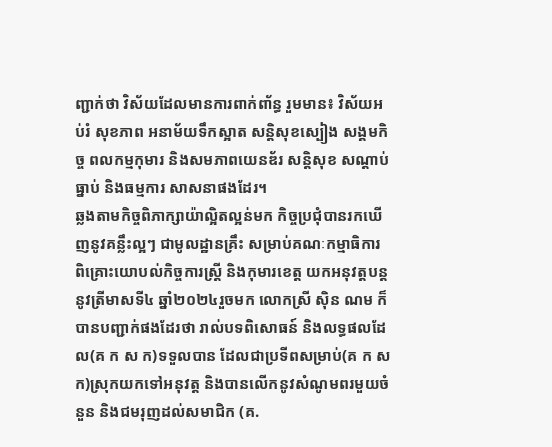ញ្ជាក់ថា វិស័យដែលមានការពាក់ពា័ន្ធ រួមមាន៖ វិស័យអប់រំ សុខភាព អនាម័យទឹកស្អាត សន្តិសុខស្បៀង សង្គមកិច្ច ពលកម្មកុមារ និងសមភាពយេនឌ័រ សន្តិសុខ សណ្តាប់ធ្នាប់ និងធម្មការ សាសនាផងដែរ។
ឆ្លងតាមកិច្ចពិភាក្សាយ៉ាល្អិតល្អន់មក កិច្ចប្រជុំបានរកឃើញនូវគន្លឹះល្អៗ ជាមូលដ្ឋានគ្រឹះ សម្រាប់គណៈកម្មាធិការ ពិគ្រោះយោបល់កិច្ចការស្ត្រី និងកុមារខេត្ត យកអនុវត្តបន្តនូវត្រីមាសទី៤ ឆ្នាំ២០២៤រួចមក លោកស្រី ស៊ិន ណម ក៏បានបញ្ជាក់ផងដែរថា រាល់បទពិសោធន៍ និងលទ្ធផលដែល(គ ក ស ក)ទទួលបាន ដែលជាប្រទីពសម្រាប់(គ ក ស ក)ស្រុកយកទៅអនុវត្ត និងបានលើកនូវសំណូមពរមួយចំនួន និងជមរុញដល់សមាជិក (គ.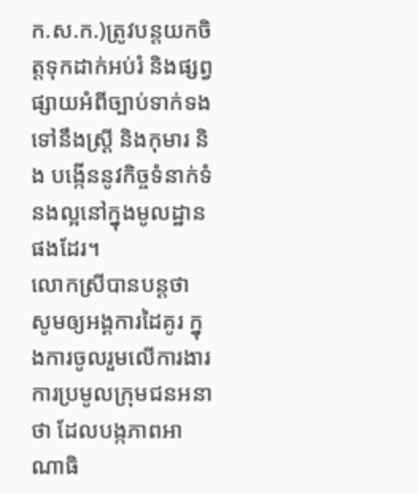ក.ស.ក.)ត្រូវបន្តយកចិត្តទុកដាក់អប់រំ និងផ្សព្វផ្សាយអំពីច្បាប់ទាក់ទងទៅនឹងស្ត្រី និងកុមារ និង បង្កើននូវកិច្ចទំនាក់ទំនងល្អនៅក្នុងមូលដ្ឋានផងដែរ។
លោកស្រីបានបន្តថា សូមឲ្យអង្គការដៃគូរ ក្នុងការចូលរួមលើការងារ ការប្រមូលក្រុមជនអនាថា ដែលបង្កភាពអាណាធិ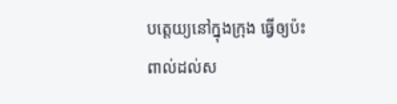បត្តេយ្យនៅក្នុងក្រុង ធ្វើឲ្យប៉ះពាល់ដល់ស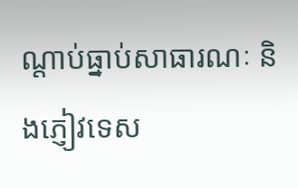ណ្តាប់ធ្នាប់សាធារណៈ និងភ្ញៀវទេស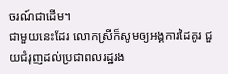ចរណ៍ជាដើម។
ជាមួយនេះដែរ លោកស្រីក៏សូមឲ្យអង្គការដៃគូរ ជួយជំរុញដល់ប្រជាពលរដ្ឋរង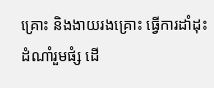គ្រោះ និងងាយរងគ្រោះ ធ្វើការដាំដុះដំណាំរួមផំ្ស ដើ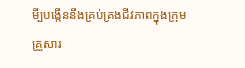មី្បបង្កើននឹងគ្រប់គ្រងជីវភាពក្នុងក្រុមគ្រួសារ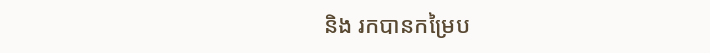និង រកបានកម្រៃប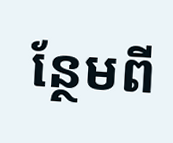ន្ថែមពី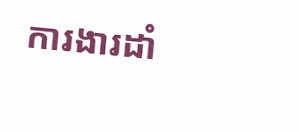ការងារដាំ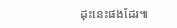ដុះនេះផងដែរ៕